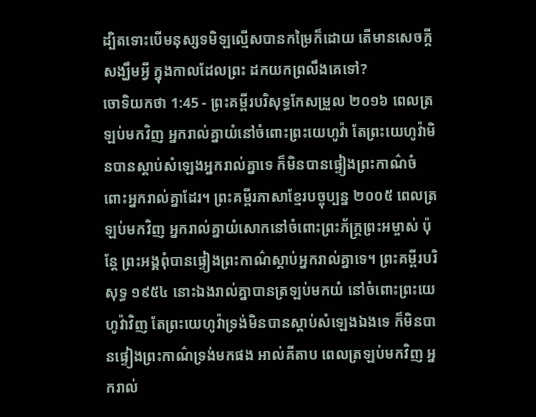ដ្បិតទោះបើមនុស្សទមិឡល្មើសបានកម្រៃក៏ដោយ តើមានសេចក្ដីសង្ឃឹមអ្វី ក្នុងកាលដែលព្រះ ដកយកព្រលឹងគេទៅ?
ចោទិយកថា 1:45 - ព្រះគម្ពីរបរិសុទ្ធកែសម្រួល ២០១៦ ពេលត្រឡប់មកវិញ អ្នករាល់គ្នាយំនៅចំពោះព្រះយេហូវ៉ា តែព្រះយេហូវ៉ាមិនបានស្តាប់សំឡេងអ្នករាល់គ្នាទេ ក៏មិនបានផ្ទៀងព្រះកាណ៌ចំពោះអ្នករាល់គ្នាដែរ។ ព្រះគម្ពីរភាសាខ្មែរបច្ចុប្បន្ន ២០០៥ ពេលត្រឡប់មកវិញ អ្នករាល់គ្នាយំសោកនៅចំពោះព្រះភ័ក្ត្រព្រះអម្ចាស់ ប៉ុន្តែ ព្រះអង្គពុំបានផ្ទៀងព្រះកាណ៌ស្ដាប់អ្នករាល់គ្នាទេ។ ព្រះគម្ពីរបរិសុទ្ធ ១៩៥៤ នោះឯងរាល់គ្នាបានត្រឡប់មកយំ នៅចំពោះព្រះយេហូវ៉ាវិញ តែព្រះយេហូវ៉ាទ្រង់មិនបានស្តាប់សំឡេងឯងទេ ក៏មិនបានផ្ទៀងព្រះកាណ៌ទ្រង់មកផង អាល់គីតាប ពេលត្រឡប់មកវិញ អ្នករាល់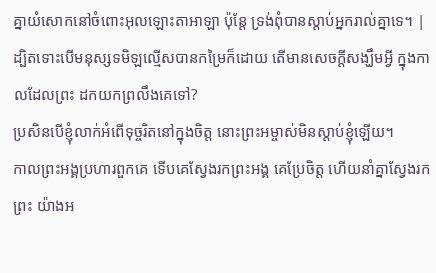គ្នាយំសោកនៅចំពោះអុលឡោះតាអាឡា ប៉ុន្តែ ទ្រង់ពុំបានស្តាប់អ្នករាល់គ្នាទេ។ |
ដ្បិតទោះបើមនុស្សទមិឡល្មើសបានកម្រៃក៏ដោយ តើមានសេចក្ដីសង្ឃឹមអ្វី ក្នុងកាលដែលព្រះ ដកយកព្រលឹងគេទៅ?
ប្រសិនបើខ្ញុំលាក់អំពើទុច្ចរិតនៅក្នុងចិត្ត នោះព្រះអម្ចាស់មិនស្តាប់ខ្ញុំឡើយ។
កាលព្រះអង្គប្រហារពួកគេ ទើបគេស្វែងរកព្រះអង្គ គេប្រែចិត្ត ហើយនាំគ្នាស្វែងរកព្រះ យ៉ាងអ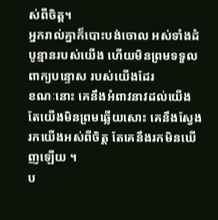ស់ពីចិត្ត។
អ្នករាល់គ្នាក៏បោះបង់ចោល អស់ទាំងដំបូន្មានរបស់យើង ហើយមិនព្រមទទួលពាក្យបន្ទោស របស់យើងដែរ
ខណៈនោះ គេនឹងអំពាវនាវដល់យើង តែយើងមិនព្រមឆ្លើយសោះ គេនឹងស្វែងរកយើងអស់ពីចិត្ត តែគេនឹងរកមិនឃើញឡើយ ។
ប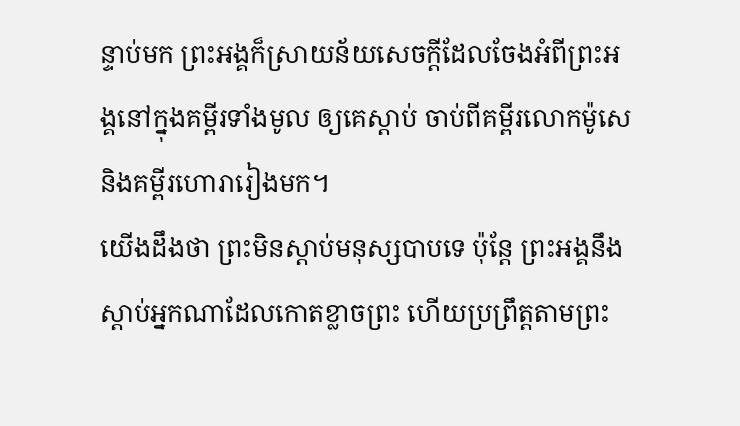ន្ទាប់មក ព្រះអង្គក៏ស្រាយន័យសេចក្តីដែលចែងអំពីព្រះអង្គនៅក្នុងគម្ពីរទាំងមូល ឲ្យគេស្តាប់ ចាប់ពីគម្ពីរលោកម៉ូសេ និងគម្ពីរហោរារៀងមក។
យើងដឹងថា ព្រះមិនស្តាប់មនុស្សបាបទេ ប៉ុន្តែ ព្រះអង្គនឹងស្តាប់អ្នកណាដែលកោតខ្លាចព្រះ ហើយប្រព្រឹត្តតាមព្រះ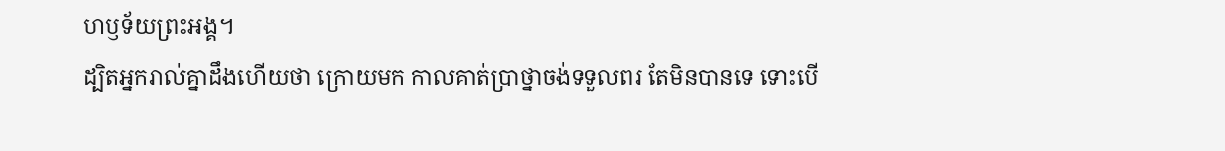ហឫទ័យព្រះអង្គ។
ដ្បិតអ្នករាល់គ្នាដឹងហើយថា ក្រោយមក កាលគាត់ប្រាថ្នាចង់ទទួលពរ តែមិនបានទេ ទោះបើ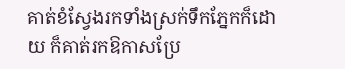គាត់ខំស្វែងរកទាំងស្រក់ទឹកភ្នែកក៏ដោយ ក៏គាត់រកឱកាសប្រែ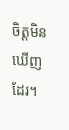ចិត្តមិនឃើញដែរ។